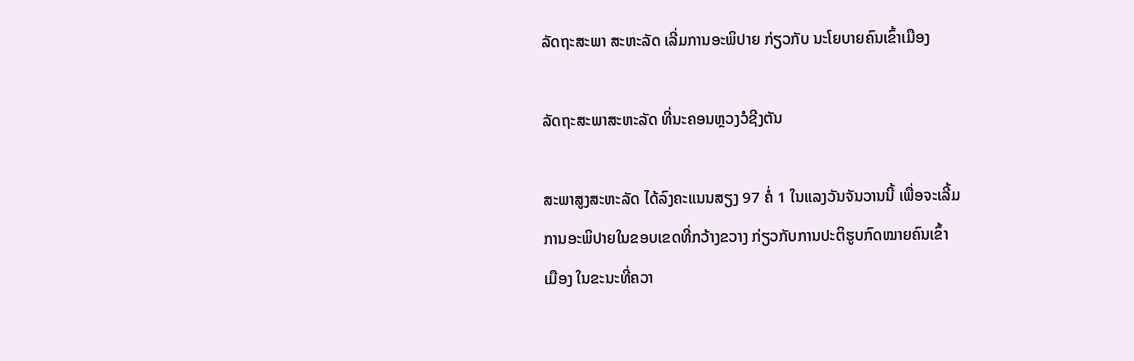ລັດຖະສະພາ ສະຫະລັດ ເລີ່ມການອະພິປາຍ ກ່ຽວກັບ ນະໂຍບາຍຄົນເຂົ້າເມືອງ

ລັດຖະສະພາສະຫະລັດ ທີ່ນະຄອນຫຼວງວໍຊີງຕັນ

ສະພາສູງສະຫະລັດ ໄດ້ລົງຄະແນນສຽງ 97 ຄໍ່ 1 ໃນແລງວັນຈັນວານນີ້ ເພື່ອຈະເລີ້ມ
ການອະພິປາຍໃນຂອບເຂດທີ່ກວ້າງຂວາງ ກ່ຽວກັບການປະຕິຮູບກົດໝາຍຄົນເຂົ້າ
ເມືອງ ໃນຂະນະທີ່ຄວາ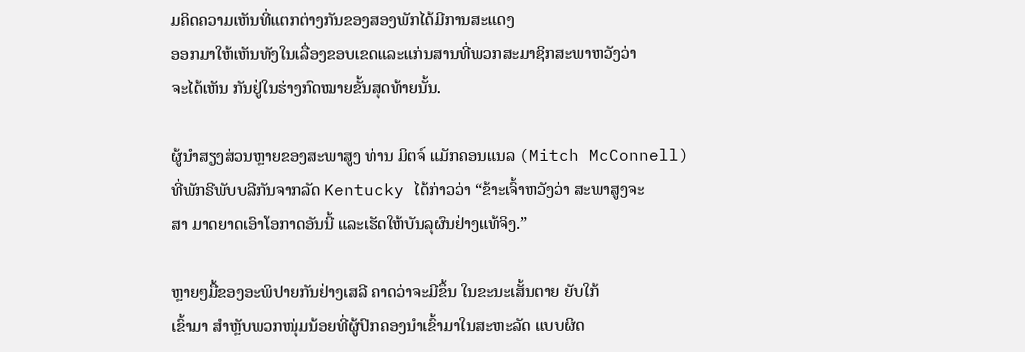ມຄິດຄວາມເຫັນທີ່ແຕກຕ່າງກັນຂອງສອງພັກໄດ້ມີການສະແດງ
ອອກມາໃຫ້ເຫັນທັງໃນເລື່ອງຂອບເຂດແລະແກ່ນສານທີ່ພວກສະມາຊິກສະພາຫວັງວ່າ
ຈະໄດ້ເຫັນ ກັນຢູ່ໃນຮ່າງກົດໝາຍຂັ້ນສຸດທ້າຍນັ້ນ.

ຜູ້ນຳສຽງສ່ວນຫຼາຍຂອງສະພາສູງ ທ່ານ ມິຕຈ໌ ແມັກຄອນແນລ (Mitch McConnell)
ທີ່ພັກຣີພັບບລີກັນຈາກລັດ Kentucky ໄດ້ກ່າວວ່າ “ຂ້າະເຈົ້າຫວັງວ່າ ສະພາສູງຈະ
ສາ ມາດຍາດເອົາໂອກາດອັນນີ້ ແລະເຮັດໃຫ້ບັນລຸຜົນຢ່າງແທ້ຈິງ.”

ຫຼາຍໆມື້ຂອງອະພິປາຍກັນຢ່າງເສລີ ຄາດວ່າຈະມີຂຶ້ນ ໃນຂະນະເສັ້ນຕາຍ ຍັບໃກ້
ເຂົ້າມາ ສຳຫຼັບພວກໜຸ່ມນ້ອຍທີ່ຜູ້ປົກຄອງນຳເຂົ້າມາໃນສະຫະລັດ ແບບຜິດ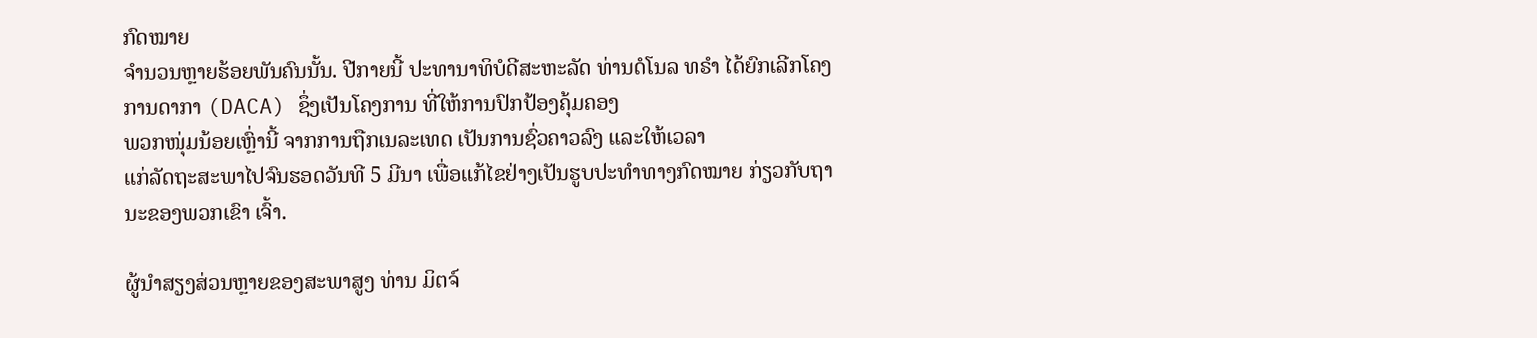ກົດໝາຍ
ຈຳນວນຫຼາຍຮ້ອຍພັນຄົນນັ້ນ. ປີກາຍນີ້ ປະທານາທິບໍດີສະຫະລັດ ທ່ານດໍໂນລ ທຣຳ ໄດ້ຍົກເລີກໂຄງ ການດາກາ (DACA) ຊຶ່ງເປັນໂຄງການ ທີ່ໃຫ້ການປົກປ້ອງຄຸ້ມຄອງ
ພວກໜຸ່ມນ້ອຍເຫຼົ່ານີ້ ຈາກການຖືກເນລະເທດ ເປັນການຊົ່ວຄາວລົງ ແລະໃຫ້ເວລາ
ແກ່ລັດຖະສະພາໄປຈົນຮອດວັນທີ 5 ມີນາ ເພື່ອແກ້ໄຂຢ່າງເປັນຮູບປະທຳທາງກົດໝາຍ ກ່ຽວກັບຖານະຂອງພວກເຂົາ ເຈົ້າ.

ຜູ້ນຳສຽງສ່ວນຫຼາຍຂອງສະພາສູງ ທ່ານ ມິຕຈ໌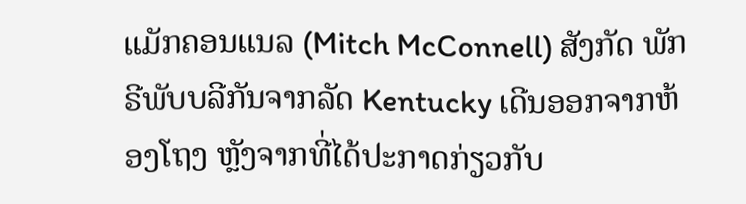ແມັກຄອນແນລ (Mitch McConnell) ສັງກັດ ພັກຣີພັບບລີກັນຈາກລັດ Kentucky ເດີນອອກຈາກຫ້ອງໂຖງ ຫຼັງຈາກທີ່ໄດ້ປະກາດກ່ຽວກັບ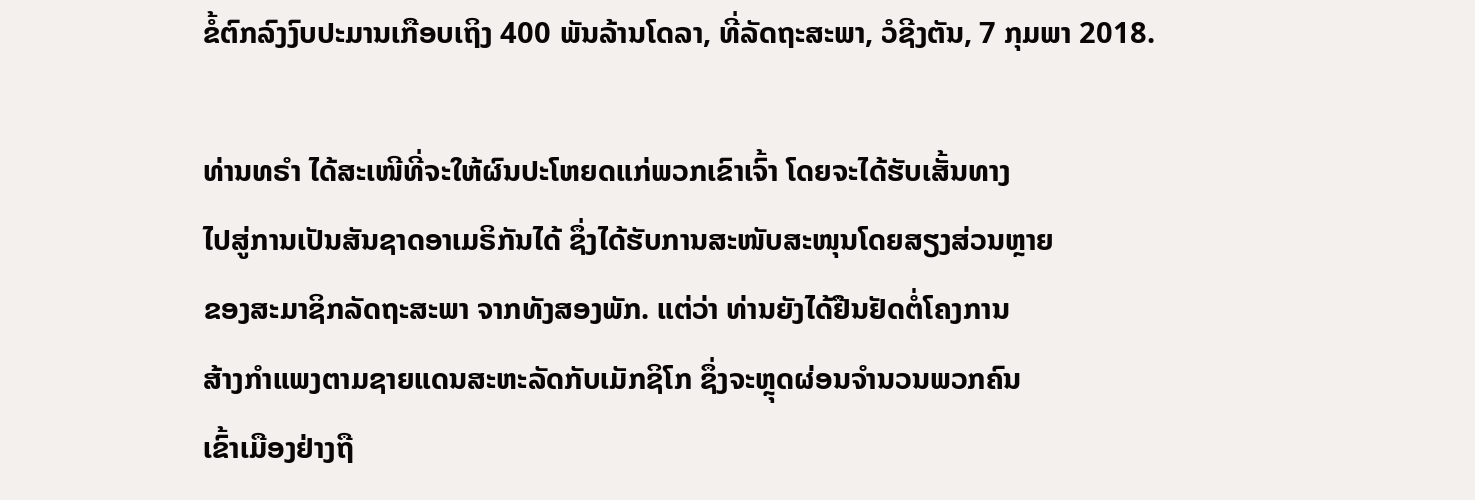ຂໍ້ຕົກລົງງົບປະມານເກືອບເຖິງ 400 ພັນລ້ານໂດລາ, ທີ່ລັດຖະສະພາ, ວໍຊີງຕັນ, 7 ກຸມພາ 2018.

ທ່ານທຣຳ ໄດ້ສະເໜີທີ່ຈະໃຫ້ຜົນປະໂຫຍດແກ່ພວກເຂົາເຈົ້າ ໂດຍຈະໄດ້ຮັບເສັ້ນທາງ
ໄປສູ່ການເປັນສັນຊາດອາເມຣິກັນໄດ້ ຊຶ່ງໄດ້ຮັບການສະໜັບສະໜຸນໂດຍສຽງສ່ວນຫຼາຍ
ຂອງສະມາຊິກລັດຖະສະພາ ຈາກທັງສອງພັກ. ແຕ່ວ່າ ທ່ານຍັງໄດ້ຢືນຢັດຕໍ່ໂຄງການ
ສ້າງກຳແພງຕາມຊາຍແດນສະຫະລັດກັບເມັກຊິໂກ ຊຶ່ງຈະຫຼຸດຜ່ອນຈຳນວນພວກຄົນ
ເຂົ້າເມືອງຢ່າງຖື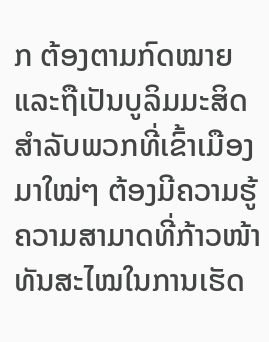ກ ຕ້ອງຕາມກົດໝາຍ ແລະຖືເປັນບູລິມມະສິດສຳລັບພວກທີ່ເຂົ້າເມືອງ
ມາໃໝ່ໆ ຕ້ອງມີຄວາມຮູ້ຄວາມສາມາດທີ່ກ້າວໜ້າທັນສະໄໝໃນການເຮັດ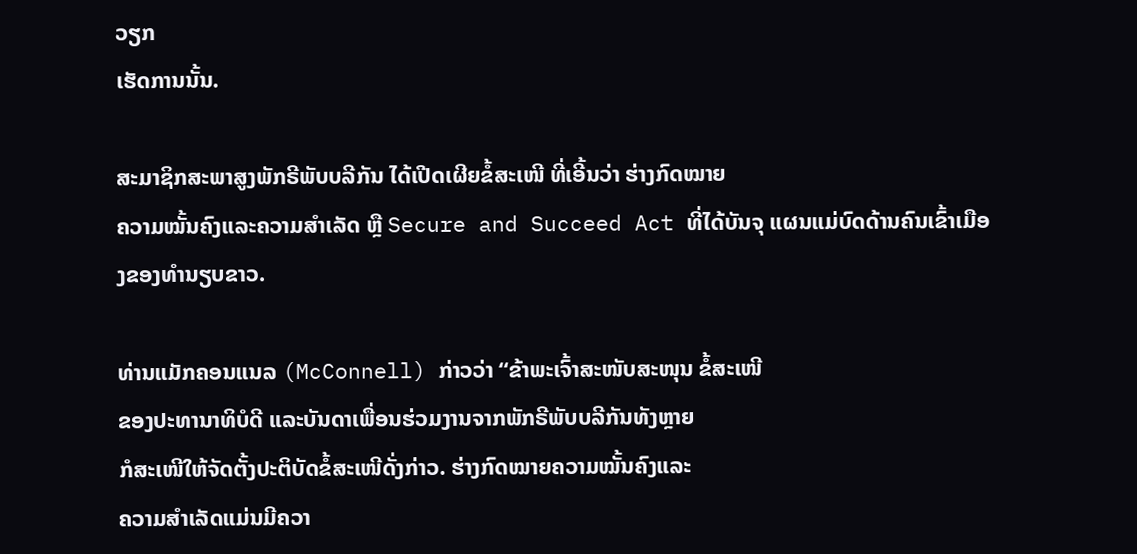ວຽກ
ເຮັດການນັ້ນ.

ສະມາຊິກສະພາສູງພັກຣີພັບບລີກັນ ໄດ້ເປີດເຜີຍຂໍ້ສະເໜີ ທີ່ເອີ້ນວ່າ ຮ່າງກົດໝາຍ
ຄວາມໝັ້ນຄົງແລະຄວາມສຳເລັດ ຫຼື Secure and Succeed Act ທີ່ໄດ້ບັນຈຸ ແຜນແມ່ບົດດ້ານຄົນເຂົ້າເມືອງຂອງທຳນຽບຂາວ.

ທ່ານແມັກຄອນແນລ (McConnell) ກ່າວວ່າ “ຂ້າພະເຈົ້າສະໜັບສະໜຸນ ຂໍ້ສະເໜີ
ຂອງປະທານາທິບໍດີ ແລະບັນດາເພື່ອນຮ່ວມງານຈາກພັກຣີພັບບລີກັນທັງຫຼາຍ
ກໍສະເໜີໃຫ້ຈັດຕັ້ງປະຕິບັດຂໍ້ສະເໜີດັ່ງກ່າວ. ຮ່າງກົດໝາຍຄວາມໝັ້ນຄົງແລະ
ຄວາມສຳເລັດແມ່ນມີຄວາ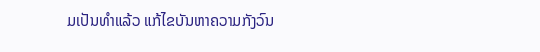ມເປັນທຳແລ້ວ ແກ້ໄຂບັນຫາຄວາມກັງວົນ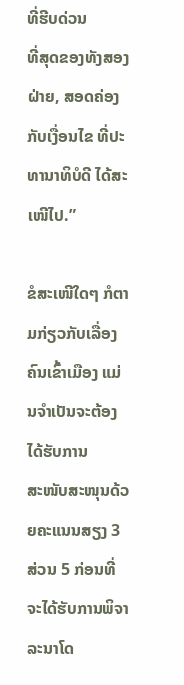ທີ່ຮີບດ່ວນ
ທີ່ສຸດຂອງທັງສອງຝ່າຍ, ສອດຄ່ອງກັບເງື່ອນໄຂ ທີ່ປະທານາທິບໍດີ ໄດ້ສະເໜີໄປ.”

ຂໍສະເໜີໃດໆ ກໍຕາມກ່ຽວກັບເລື່ອງຄົນເຂົ້າເມືອງ ແມ່ນຈຳເປັນຈະຕ້ອງໄດ້ຮັບການ
ສະໜັບສະໜຸນດ້ວຍຄະແນນສຽງ 3 ສ່ວນ 5 ກ່ອນທີ່ຈະໄດ້ຮັບການພິຈາລະນາໂດ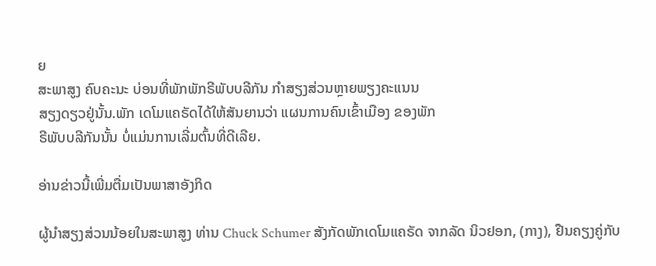ຍ
ສະພາສູງ ຄົບຄະນະ ບ່ອນທີ່ພັກພັກຣີພັບບລີກັນ ກຳສຽງສ່ວນຫຼາຍພຽງຄະແນນ
ສຽງດຽວຢູ່ນັ້ນ.ພັກ ເດໂມແຄຣັດໄດ້ໃຫ້ສັນຍານວ່າ ແຜນການຄົນເຂົ້າເມືອງ ຂອງພັກ
ຣີພັບບລີກັນນັ້ນ ບໍ່ແມ່ນການເລີ່ມຕົ້ນທີ່ດີເລີຍ.

ອ່ານຂ່າວນີ້ເພີ່ມຕື່ມເປັນພາສາອັງກິດ

ຜູ້ນຳສຽງສ່ວນນ້ອຍໃນສະພາສູງ ທ່ານ Chuck Schumer ສັງກັດພັກເດໂມແຄຣັດ ຈາກລັດ ນິວຢອກ, (ກາງ), ຢືນຄຽງຄູ່ກັບ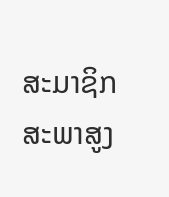ສະມາຊິກສະພາສູງ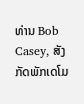ທ່ານ Bob Casey, ສັງກັດພັກເດໂມ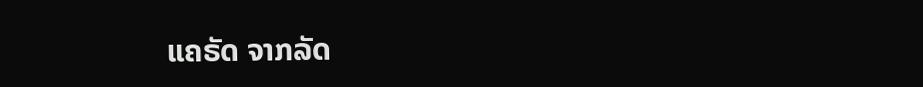ແຄຣັດ ຈາກລັດ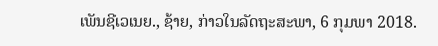ເພັນຊີເວເນຍ., ຊ້າຍ, ກ່າວໃນລັດຖະສະພາ, 6 ກຸມພາ 2018.